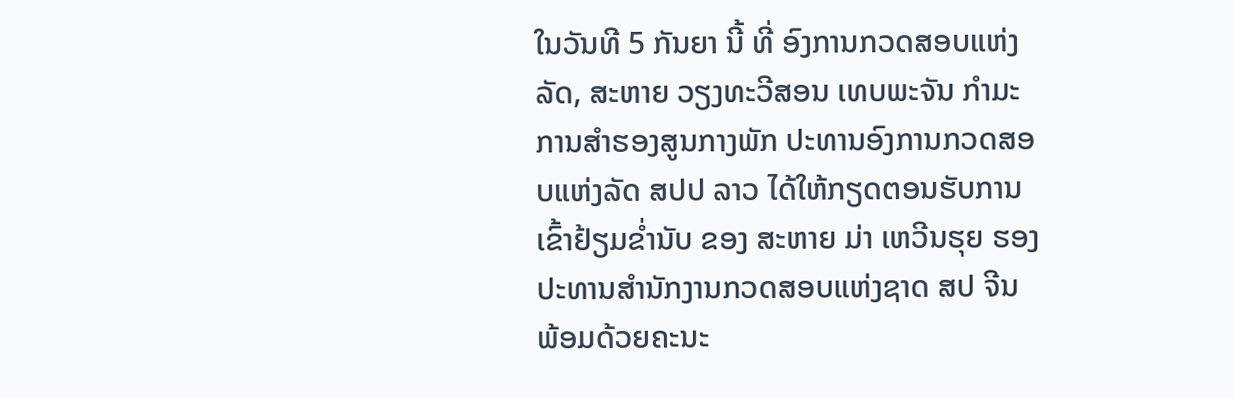ໃນວັນທີ 5 ກັນຍາ ນີ້ ທີ່ ອົງການກວດສອບແຫ່ງລັດ, ສະຫາຍ ວຽງທະວີສອນ ເທບພະຈັນ ກຳມະການສໍາຮອງສູນກາງພັກ ປະທານອົງການກວດສອບແຫ່ງລັດ ສປປ ລາວ ໄດ້ໃຫ້ກຽດຕອນຮັບການເຂົ້າຢ້ຽມຂ່ຳນັບ ຂອງ ສະຫາຍ ມ່າ ເຫວີນຮຸຍ ຮອງປະທານສຳນັກງານກວດສອບແຫ່ງຊາດ ສປ ຈີນ ພ້ອມດ້ວຍຄະນະ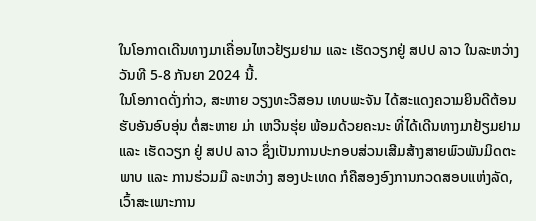ໃນໂອກາດເດີນທາງມາເຄື່ອນໄຫວຢ້ຽມຢາມ ແລະ ເຮັດວຽກຢູ່ ສປປ ລາວ ໃນລະຫວ່າງ ວັນທີ 5-8 ກັນຍາ 2024 ນີ້.
ໃນໂອກາດດັ່ງກ່າວ, ສະຫາຍ ວຽງທະວີສອນ ເທບພະຈັນ ໄດ້ສະແດງຄວາມຍິນດີຕ້ອນຮັບອັນອົບອຸ່ນ ຕໍ່ສະຫາຍ ມ່າ ເຫວີນຮຸ່ຍ ພ້ອມດ້ວຍຄະນະ ທີ່ໄດ້ເດີນທາງມາຢ້ຽມຢາມ ແລະ ເຮັດວຽກ ຢູ່ ສປປ ລາວ ຊຶ່ງເປັນການປະກອບສ່ວນເສີມສ້າງສາຍພົວພັນມິດຕະພາບ ແລະ ການຮ່ວມມື ລະຫວ່າງ ສອງປະເທດ ກໍຄືສອງອົງການກວດສອບແຫ່ງລັດ, ເວົ້າສະເພາະການ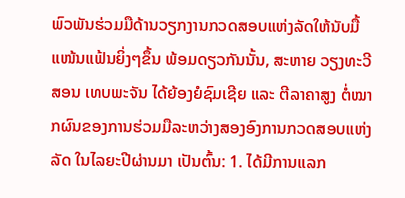ພົວພັນຮ່ວມມືດ້ານວຽກງານກວດສອບແຫ່ງລັດໃຫ້ນັບມື້ແໜ້ນແຟ້ນຍິ່ງໆຂຶ້ນ ພ້ອມດຽວກັນນັ້ນ, ສະຫາຍ ວຽງທະວີສອນ ເທບພະຈັນ ໄດ້ຍ້ອງຍໍຊົມເຊີຍ ແລະ ຕີລາຄາສູງ ຕໍ່ໝາກຜົນຂອງການຮ່ວມມືລະຫວ່າງສອງອົງການກວດສອບແຫ່ງລັດ ໃນໄລຍະປີຜ່ານມາ ເປັນຕົ້ນ: 1. ໄດ້ມີການແລກ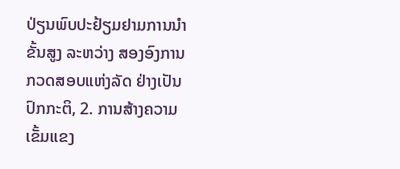ປ່ຽນພົບປະຢ້ຽມຢາມການນໍາຂັ້ນສູງ ລະຫວ່າງ ສອງອົງການກວດສອບແຫ່ງລັດ ຢ່າງເປັນປົກກະຕິ, 2. ການສ້າງຄວາມເຂັ້ມແຂງ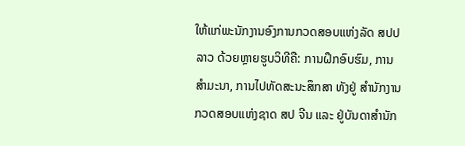ໃຫ້ແກ່ພະນັກງານອົງການກວດສອບແຫ່ງລັດ ສປປ ລາວ ດ້ວຍຫຼາຍຮູບວິທີຄື: ການຝຶກອົບຮົມ, ການສໍາມະນາ, ການໄປທັດສະນະສຶກສາ ທັງຢູ່ ສຳນັກງານກວດສອບແຫ່ງຊາດ ສປ ຈີນ ແລະ ຢູ່ບັນດາສໍານັກ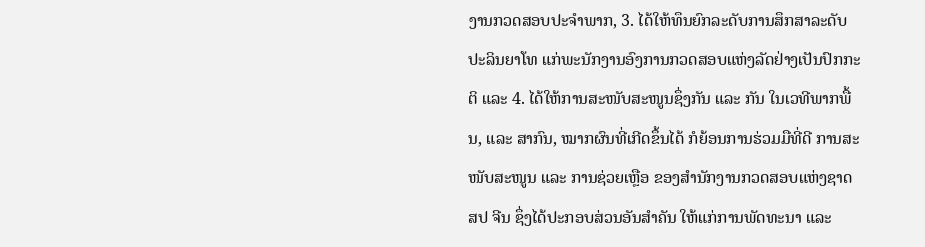ງານກວດສອບປະຈຳພາກ, 3. ໄດ້ໃຫ້ທຶນຍົກລະດັບການສຶກສາລະດັບປະລິນຍາໂທ ແກ່ພະນັກງານອົງການກວດສອບແຫ່ງລັດຢ່າງເປັນປົກກະຕິ ແລະ 4. ໄດ້ໃຫ້ການສະໜັບສະໜູນຊຶ່ງກັນ ແລະ ກັນ ໃນເວທີພາກພື້ນ, ແລະ ສາກົນ, ໝາກຜົນທີ່ເກີດຂຶ້ນໄດ້ ກໍຍ້ອນການຮ່ວມມືທີ່ດີ ການສະໜັບສະໜູນ ແລະ ການຊ່ວຍເຫຼືອ ຂອງສຳນັກງານກວດສອບແຫ່ງຊາດ ສປ ຈີນ ຊຶ່ງໄດ້ປະກອບສ່ວນອັນສໍາຄັນ ໃຫ້ແກ່ການພັດທະນາ ແລະ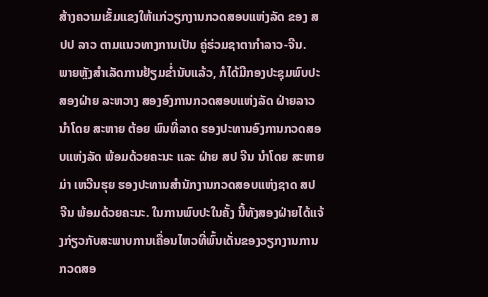ສ້າງຄວາມເຂັ້ມແຂງໃຫ້ແກ່ວຽກງານກວດສອບແຫ່ງລັດ ຂອງ ສປປ ລາວ ຕາມແນວທາງການເປັນ ຄູ່ຮ່ວມຊາຕາກຳລາວ-ຈີນ.
ພາຍຫຼັງສຳເລັດການຢ້ຽມຂໍ່ານັບແລ້ວ, ກໍໄດ້ມີກອງປະຊຸມພົບປະສອງຝ່າຍ ລະຫວາງ ສອງອົງການກວດສອບແຫ່ງລັດ ຝ່າຍລາວນໍາໂດຍ ສະຫາຍ ຕ້ອຍ ພົນທີ່ລາດ ຮອງປະທານອົງການກວດສອບແຫ່ງລັດ ພ້ອມດ້ວຍຄະນະ ແລະ ຝ່າຍ ສປ ຈີນ ນໍາໂດຍ ສະຫາຍ ມ່າ ເຫວີນຮຸຍ ຮອງປະທານສຳນັກງານກວດສອບແຫ່ງຊາດ ສປ ຈີນ ພ້ອມດ້ວຍຄະນະ. ໃນການພົບປະໃນຄັ້ງ ນີ້ທັງສອງຝ່າຍໄດ້ແຈ້ງກ່ຽວກັບສະພາບການເຄື່ອນໄຫວທີ່ພົ້ນເດັ່ນຂອງວຽກງານການກວດສອ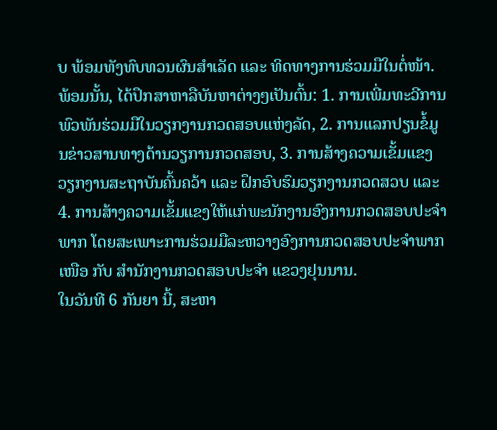ບ ພ້ອມທັງທົບທວນຜົນສຳເລັດ ແລະ ທິດທາງການຮ່ວມມືໃນຕໍ່ໜ້າ. ພ້ອມນັ້ນ, ໄດ້ປຶກສາຫາລືບັນຫາຕ່າງໆເປັນຕົ້ນ: 1. ການເພີ່ມທະວີການພົວພັນຮ່ວມມືໃນວຽກງານກວດສອບແຫ່ງລັດ, 2. ການແລກປຽນຂໍ້ມູນຂ່າວສານທາງດ້ານວຽການກວດສອບ, 3. ການສ້າງຄວາມເຂັ້ມແຂງວຽກງານສະຖາບັນຄົ້ນຄວ້າ ແລະ ຝຶກອົບຮົມວຽກງານກວດສວບ ແລະ 4. ການສ້າງຄວາມເຂັ້ມແຂງໃຫ້ແກ່ພະນັກງານອົງການກວດສອບປະຈຳພາກ ໂດຍສະເພາະການຮ່ວມມືລະຫວາງອົງການກວດສອບປະຈຳພາກເໜືອ ກັບ ສຳນັກງານກວດສອບປະຈຳ ແຂວງຢຸນນານ.
ໃນວັນທີ 6 ກັນຍາ ນີ້, ສະຫາ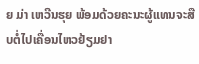ຍ ມ່າ ເຫວີນຮຸຍ ພ້ອມດ້ວຍຄະນະຜູ້ແທນຈະສືບຕໍ່ໄປເຄື່ອນໄຫວຢ້ຽມຢາ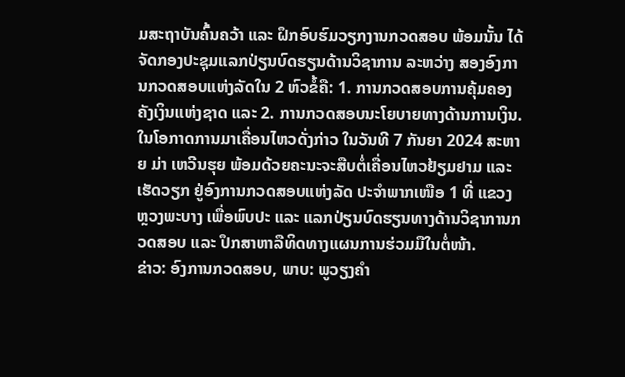ມສະຖາບັນຄົ້ນຄວ້າ ແລະ ຝຶກອົບຮົມວຽກງານກວດສອບ ພ້ອມນັ້ນ ໄດ້ຈັດກອງປະຊຸມແລກປ່ຽນບົດຮຽນດ້ານວິຊາການ ລະຫວ່າງ ສອງອົງການກວດສອບແຫ່ງລັດໃນ 2 ຫົວຂໍ້ຄື: 1. ການກວດສອບການຄຸ້ມຄອງ ຄັງເງິນແຫ່ງຊາດ ແລະ 2. ການກວດສອບນະໂຍບາຍທາງດ້ານການເງິນ. ໃນໂອກາດການມາເຄື່ອນໄຫວດັ່ງກ່າວ ໃນວັນທີ 7 ກັນຍາ 2024 ສະຫາຍ ມ່າ ເຫວີນຮຸຍ ພ້ອມດ້ວຍຄະນະຈະສືບຕໍ່ເຄື່ອນໄຫວຢ້ຽມຢາມ ແລະ ເຮັດວຽກ ຢູ່ອົງການກວດສອບແຫ່ງລັດ ປະຈຳພາກເໜືອ 1 ທີ່ ແຂວງຫຼວງພະບາງ ເພື່ອພົບປະ ແລະ ແລກປ່ຽນບົດຮຽນທາງດ້ານວິຊາການກວດສອບ ແລະ ປຶກສາຫາລືທິດທາງແຜນການຮ່ວມມືໃນຕໍ່ໜ້າ.
ຂ່າວ: ອົງການກວດສອບ, ພາບ: ພູວຽງຄຳ